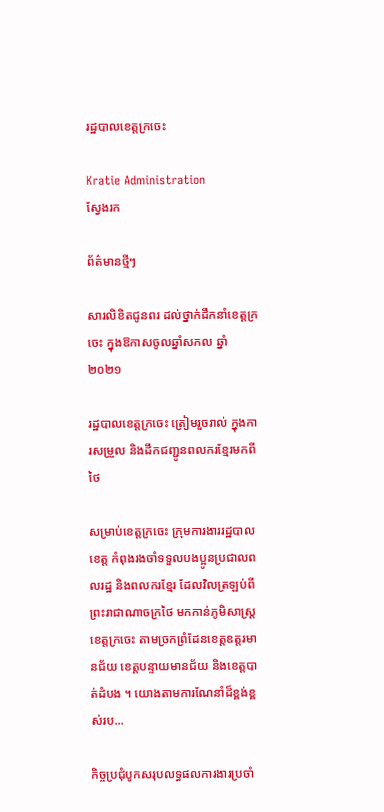រដ្ឋបាលខេត្តក្រចេះ

Kratie Administration
ស្វែងរក

ព័ត៌មានថ្មីៗ

សារលិខិតជូនពរ ដល់ថ្នាក់ដឹកនាំខេត្តក្រចេះ ក្នុងឱកាសចូលឆ្នាំសកល ឆ្នាំ២០២១

រដ្ឋបាលខេត្តក្រចេះ ត្រៀមរួចរាល់ ក្នុងការសម្រួល និងដឹកជញ្ជូនពលករខ្មែរមកពីថៃ

សម្រាប់ខេត្តក្រចេះ ក្រុមការងាររដ្ឋបាលខេត្ត កំពុងរងចាំទទួលបងប្អូនប្រជាលពលរដ្ឋ និងពលករខ្មែរ ដែលវិលត្រឡប់ពីព្រះរាជាណាចក្រថៃ មកកាន់ភូមិសាស្ត្រខេត្តក្រចេះ តាមច្រកព្រំដែនខេត្តឧត្តរមានជ័យ ខេត្តបន្ទាយមានជ័យ និងខេត្តបាត់ដំបង ។ យោងតាមការណែនាំដ៏ខ្ពង់ខ្ពស់រប...

កិច្ចប្រជុំបូកសរុបលទ្ធផលការងារប្រចាំ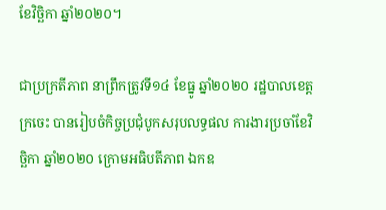ខែវិច្ឆិកា ឆ្នាំ២០២០។

ជាប្រក្រតីភាព នាព្រឹកត្រូវទី១៤ ខែធ្នូ ឆ្នាំ២០២០ រដ្ឋបាលខេត្តក្រចេះ បានរៀបចំកិច្ចប្រជុំបូកសរុបលទ្ធផល ការងារប្រចាំខែវិច្ឆិកា ឆ្នាំ២០២០ ក្រោមអធិបតីភាព ឯកឧ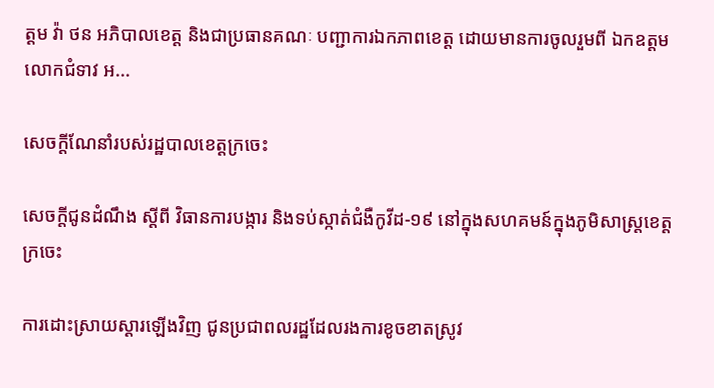ត្តម វ៉ា ថន អភិបាលខេត្ត និងជាប្រធានគណៈ បញ្ជាការឯកភាពខេត្ត ដោយមានការចូលរួមពី ឯកឧត្តម លោកជំទាវ អ...

សេចក្តីណែនាំរបស់រដ្ឋបាលខេត្តក្រចេះ

សេចក្តីជូនដំណឹង ស្តីពី វិធានការបង្ការ និងទប់ស្កាត់ជំងឺកូវីដ-១៩ នៅក្នុងសហគមន៍ក្នុងភូមិសាស្ត្រខេត្តក្រចេះ

ការដោះស្រាយស្តារឡើងវិញ ជូនប្រជាពលរដ្ឋដែលរងការខូចខាតស្រូវ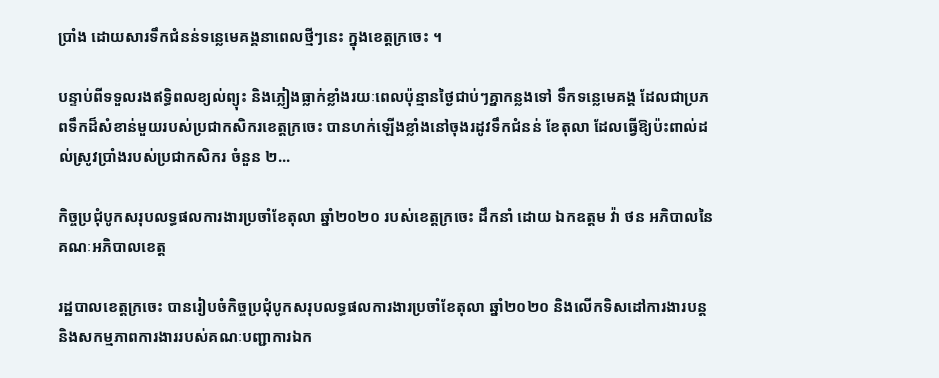ប្រាំង ដោយសារទឹកជំនន់ទន្លេមេគង្គនាពេលថ្មីៗនេះ ក្នុងខេត្តក្រចេះ ។

បន្ទាប់ពីទទួលរងឥទ្ធិពលខ្យល់ព្យុះ និងភ្លៀងធ្លាក់ខ្លាំងរយៈពេលប៉ុន្មានថ្ងៃជាប់ៗគ្នាកន្លងទៅ ទឹកទន្លេមេគង្គ ដែលជាប្រភពទឹកដ៏សំខាន់មួយរបស់ប្រជាកសិករខេត្តក្រចេះ បានហក់ឡើងខ្លាំងនៅចុងរដូវទឹកជំនន់ ខែតុលា ដែលធ្វើឱ្យប៉ះពាល់ដល់ស្រូវប្រាំងរបស់ប្រជាកសិករ ចំនួន ២...

កិច្ចប្រជុំបូកសរុបលទ្ធផលការងារប្រចាំខែតុលា ឆ្នាំ២០២០ របស់ខេត្តក្រចេះ ដឹកនាំ ដោយ ឯកឧត្តម វ៉ា ថន អភិបាលនៃគណៈអភិបាលខេត្ត

រដ្ឋបាលខេត្តក្រចេះ បានរៀបចំកិច្ចប្រជុំបូកសរុបលទ្ធផលការងារប្រចាំខែតុលា ឆ្នាំ២០២០ និងលើកទិសដៅការងារបន្ត និងសកម្មភាពការងាររបស់គណៈបញ្ជាការឯក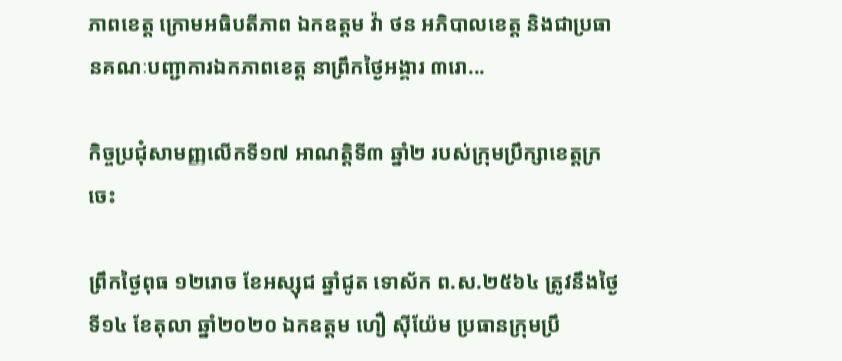ភាពខេត្ត ក្រោមអធិបតីភាព ឯកឧត្តម វ៉ា ថន អភិបាលខេត្ត និងជាប្រធានគណៈបញ្ជាការឯកភាពខេត្ត នាព្រឹកថ្ងៃអង្គារ ៣រោ...

កិច្ចប្រជុំសាមញ្ញលើកទី១៧ អាណត្តិទី៣ ឆ្នាំ២ របស់ក្រុមប្រឹក្សាខេត្តក្រចេះ

ព្រឹកថ្ងៃពុធ ១២រោច ខែអស្សុជ ឆ្នាំជូត ទោស័ក ព.ស.២៥៦៤ ត្រូវនឹងថ្ងៃទី១៤ ខែតុលា ឆ្នាំ២០២០ ឯកឧត្តម ហឿ ស៊ីយ៉ែម ប្រធានក្រុមប្រឹ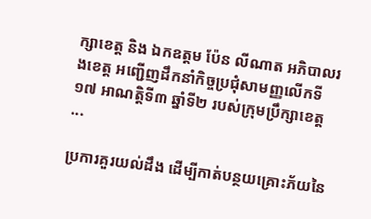ក្សាខេត្ត និង ឯកឧត្តម ប៉ែន លីណាត អភិបាលរងខេត្ត អញ្ជើញដឹកនាំកិច្ចប្រជុំសាមញ្ញលើកទី១៧ អាណត្តិទី៣ ឆ្នាំទី២ របស់ក្រុមប្រឹក្សាខេត្ត ...

ប្រការគួរយល់ដឹង ដើម្បីកាត់បន្ថយគ្រោះភ័យនៃ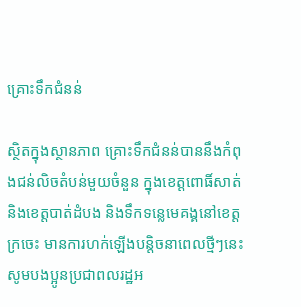គ្រោះទឹកជំនន់

ស្ថិតក្នុងស្ថានភាព គ្រោះទឹកជំនន់បាននឹងកំពុងជន់លិចតំបន់មួយចំនួន ក្នុងខេត្តពោធិ៍សាត់ និងខេត្តបាត់ដំបង និងទឹកទន្លេមេគង្គនៅខេត្តក្រចេះ មានការហក់ឡើងបន្តិចនាពេលថ្មីៗនេះ សូមបងប្អូនប្រជាពលរដ្ឋអ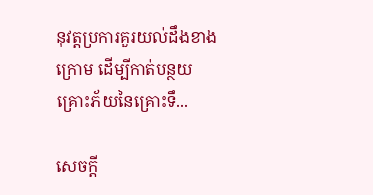នុវត្តប្រការគួរយល់ដឹងខាងក្រោម ដើម្បីកាត់បន្ថយគ្រោះភ័យនៃគ្រោះទឹ...

សេចក្តី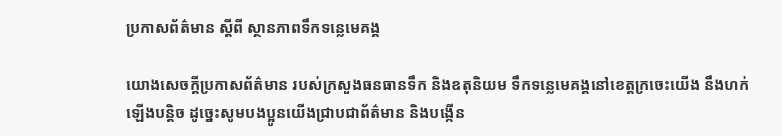ប្រកាសព័ត៌មាន ស្តីពី ស្ថានភាពទឹកទន្លេមេគង្គ

យោងសេចក្តីប្រកាសព័ត៌មាន របស់ក្រសួងធនធានទឹក និងឧតុនិយម ទឹកទន្លេមេគង្គនៅខេត្តក្រចេះយើង នឹងហក់ឡើងបន្តិច ដូច្នេះសូមបងប្អូនយើងជ្រាបជាព័ត៌មាន និងបង្កើន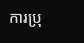ការប្រុ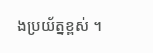ងប្រយ័ត្នខ្ពស់ ។